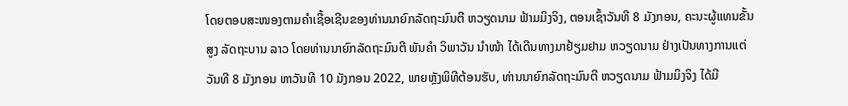ໂດຍຕອບສະໜອງຕາມຄຳເຊື້ອເຊີນຂອງທ່ານນາຍົກລັດຖະມົນຕີ ຫວຽດນາມ ຟ້າມມິງຈິງ, ຕອນເຊົ້າວັນທີ 8 ມັງກອນ, ຄະນະຜູ້ແທນຂັ້ນສູງ ລັດຖະບານ ລາວ ໂດຍທ່ານນາຍົກລັດຖະມົນຕີ ພັນຄຳ ວິພາວັນ ນຳໜ້າ ໄດ້ເດີນທາງມາຢ້ຽມຢາມ ຫວຽດນາມ ຢ່າງເປັນທາງການແຕ່ວັນທີ 8 ມັງກອນ ຫາວັນທີ 10 ມັງກອນ 2022, ພາຍຫຼັງພິທີຕ້ອນຮັບ, ທ່ານນາຍົກລັດຖະມົນຕີ ຫວຽດນາມ ຟ້າມມິງຈິງ ໄດ້ມີ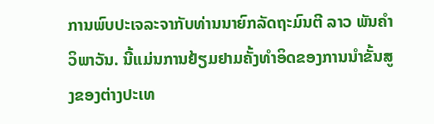ການພົບປະເຈລະຈາກັບທ່ານນາຍົກລັດຖະມົນຕີ ລາວ ພັນຄຳ ວິພາວັນ. ນີ້ແມ່ນການຢ້ຽມຢາມຄັ້ງທຳອິດຂອງການນຳຂັ້ນສູງຂອງຕ່າງປະເທ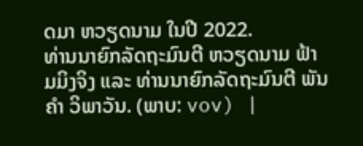ດມາ ຫວຽດນາມ ໃນປີ 2022.
ທ່ານນາຍົກລັດຖະມົນຕີ ຫວຽດນາມ ຟ້າມມິງຈິງ ແລະ ທ່ານນາຍົກລັດຖະມົນຕີ ພັນຄຳ ວິພາວັນ. (ພາບ: vov) |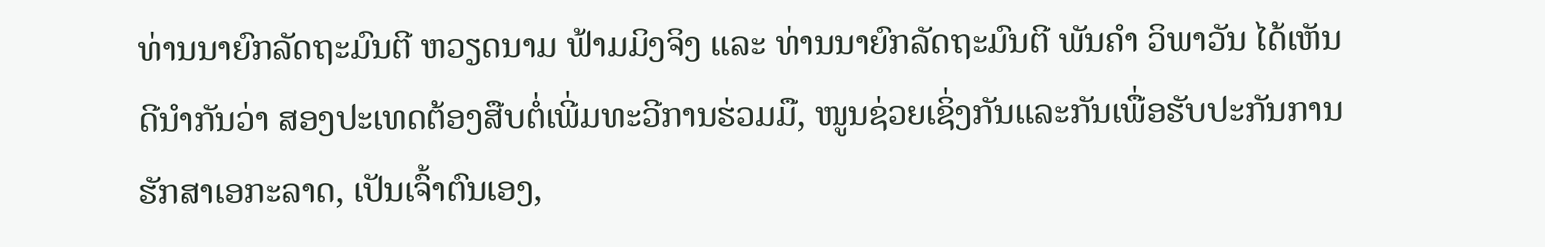ທ່ານນາຍົກລັດຖະມົນຕີ ຫວຽດນາມ ຟ້າມມິງຈິງ ແລະ ທ່ານນາຍົກລັດຖະມົນຕີ ພັນຄຳ ວິພາວັນ ໄດ້ເຫັນດີນຳກັນວ່າ ສອງປະເທດຕ້ອງສືບຕໍ່ເພີ່ມທະວີການຮ່ວມມື, ໜູນຊ່ວຍເຊິ່ງກັນແລະກັນເພື່ອຮັບປະກັນການຮັກສາເອກະລາດ, ເປັນເຈົ້າຕົນເອງ,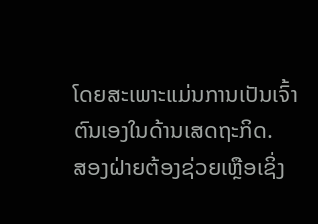ໂດຍສະເພາະແມ່ນການເປັນເຈົ້າຕົນເອງໃນດ້ານເສດຖະກິດ.
ສອງຝ່າຍຕ້ອງຊ່ວຍເຫຼືອເຊິ່ງ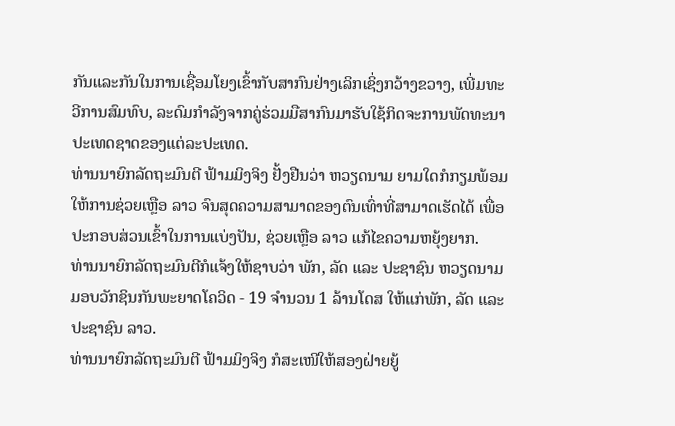ກັນແລະກັນໃນການເຊື່ອມໂຍງເຂົ້າກັບສາກົນຢ່າງເລິກເຊິ່ງກວ້າງຂວາງ, ເພີ່ມທະວີການສົມທົບ, ລະດົມກຳລັງຈາກຄູ່ຮ່ວມມືສາກົນມາຮັບໃຊ້ກິດຈະການພັດທະນາປະເທດຊາດຂອງແຕ່ລະປະເທດ.
ທ່ານນາຍົກລັດຖະມົນຕີ ຟ້າມມິງຈິງ ຢັ້ງຢືນວ່າ ຫວຽດນາມ ຍາມໃດກໍກຽມພ້ອມໃຫ້ການຊ່ວຍເຫຼືອ ລາວ ຈົນສຸດຄວາມສາມາດຂອງຕົນເທົ່າທີ່ສາມາດເຮັດໄດ້ ເພື່ອປະກອບສ່ວນເຂົ້າໃນການແບ່ງປັນ, ຊ່ວຍເຫຼືອ ລາວ ແກ້ໄຂຄວາມຫຍຸ້ງຍາກ.
ທ່ານນາຍົກລັດຖະມົນຕີກໍແຈ້ງໃຫ້ຊາບວ່າ ພັກ, ລັດ ແລະ ປະຊາຊົນ ຫວຽດນາມ ມອບວັກຊິນກັນພະຍາດໂຄວິດ - 19 ຈຳນວນ 1 ລ້ານໂດສ ໃຫ້ແກ່ພັກ, ລັດ ແລະ ປະຊາຊົນ ລາວ.
ທ່ານນາຍົກລັດຖະມົນຕີ ຟ້າມມິງຈິງ ກໍສະເໜີໃຫ້ສອງຝ່າຍຍູ້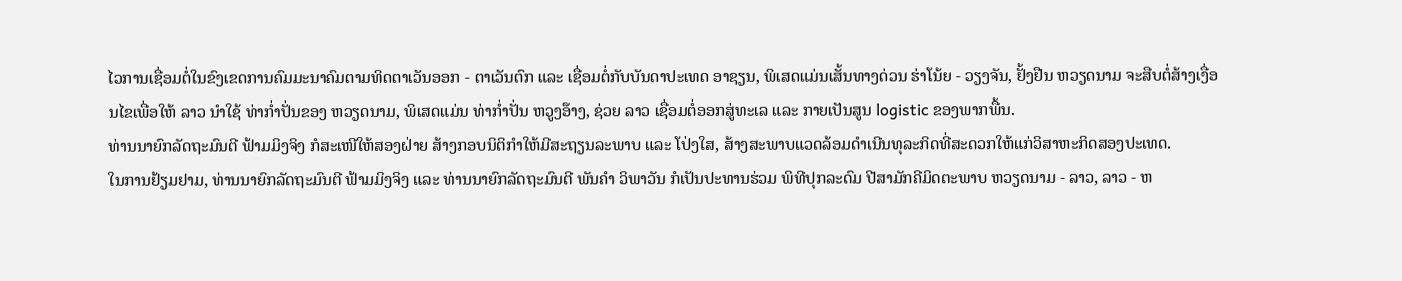ໄວການເຊື່ອມຕໍ່ໃນຂົງເຂດການຄົມມະນາຄົມຕາມທິດຕາເວັນອອກ - ຕາເວັນຕົກ ແລະ ເຊື່ອມຕໍ່ກັບບັນດາປະເທດ ອາຊຽນ, ພິເສດແມ່ນເສັ້ນທາງດ່ວນ ຮ່າໂນ້ຍ - ວຽງຈັນ, ຢັ້ງຢືນ ຫວຽດນາມ ຈະສືບຕໍ່ສ້າງເງື່ອນໄຂເພື່ອໃຫ້ ລາວ ນຳໃຊ້ ທ່າກ່ຳປັ່ນຂອງ ຫວຽດນາມ, ພິເສດແມ່ນ ທ່າກ່ຳປັ່ນ ຫວູງອ໊າງ, ຊ່ວຍ ລາວ ເຊື່ອມຕໍ່ອອກສູ່ທະເລ ແລະ ກາຍເປັນສູນ logistic ຂອງພາກພື້ນ.
ທ່ານນາຍົກລັດຖະມົນຕີ ຟ້າມມິງຈິງ ກໍສະເໜີໃຫ້ສອງຝ່າຍ ສ້າງກອບນິຕິກຳໃຫ້ມີສະຖຽນລະພາບ ແລະ ໂປ່ງໃສ, ສ້າງສະພາບແວດລ້ອມດຳເນີນທຸລະກິດທີ່ສະດວກໃຫ້ແກ່ວິສາຫະກິດສອງປະເທດ.
ໃນການຢ້ຽມຢາມ, ທ່ານນາຍົກລັດຖະມົນຕີ ຟ້າມມິງຈິງ ແລະ ທ່ານນາຍົກລັດຖະມົນຕີ ພັນຄຳ ວິພາວັນ ກໍເປັນປະທານຮ່ວມ ພິທີປຸກລະດົມ ປີສາມັກຄີມິດຕະພາບ ຫວຽດນາມ - ລາວ, ລາວ - ຫ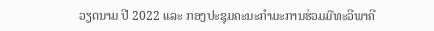ວຽດນາມ ປີ 2022 ແລະ ກອງປະຊຸມຄະນະກຳມະການຮ່ວມມືທະວີພາຄີ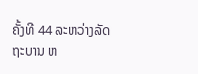ຄັ້ງທີ 44 ລະຫວ່າງລັດຖະບານ ຫ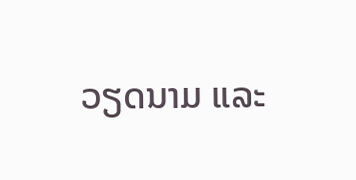ວຽດນາມ ແລະ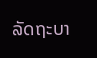ລັດຖະບາ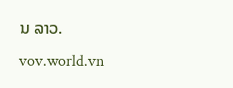ນ ລາວ.
vov.world.vn